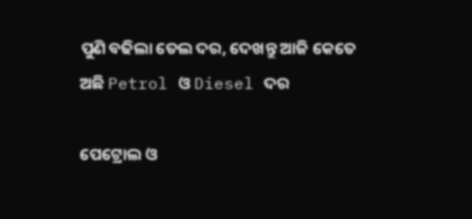ପୁଣି ବଢିଲା ତେଲ ଦର, ଦେଖନ୍ତୁ ଆଜି କେତେ ଅଛି Petrol ଓ Diesel ଦର

ପେଟ୍ରୋଲ ଓ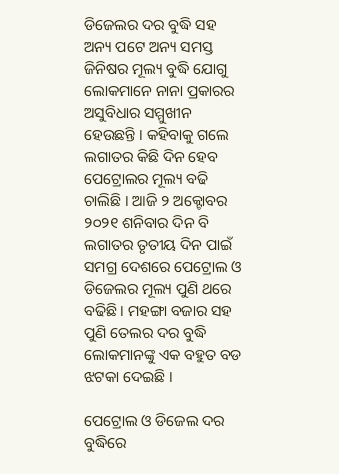ଡିଜେଲର ଦର ବୁଦ୍ଧି ସହ ଅନ୍ୟ ପଟେ ଅନ୍ୟ ସମସ୍ତ ଜିନିଷର ମୂଲ୍ୟ ବୁଦ୍ଧି ଯୋଗୁ ଲୋକମାନେ ନାନା ପ୍ରକାରର ଅସୁବିଧାର ସମ୍ମୁଖୀନ ହେଉଛନ୍ତି । କହିବାକୁ ଗଲେ ଲଗାତର କିଛି ଦିନ ହେବ ପେଟ୍ରୋଲର ମୂଲ୍ୟ ବଢି ଚାଲିଛି । ଆଜି ୨ ଅକ୍ଟୋବର ୨୦୨୧ ଶନିବାର ଦିନ ବି ଲଗାତର ତୃତୀୟ ଦିନ ପାଇଁ ସମଗ୍ର ଦେଶରେ ପେଟ୍ରୋଲ ଓ ଡିଜେଲର ମୂଲ୍ୟ ପୁଣି ଥରେ ବଢିଛି । ମହଙ୍ଗା ବଜାର ସହ ପୁଣି ତେଲର ଦର ବୁଦ୍ଧି ଲୋକମାନଙ୍କୁ ଏକ ବହୁତ ବଡ ଝଟକା ଦେଇଛି ।

ପେଟ୍ରୋଲ ଓ ଡିଜେଲ ଦର ବୁଦ୍ଧିରେ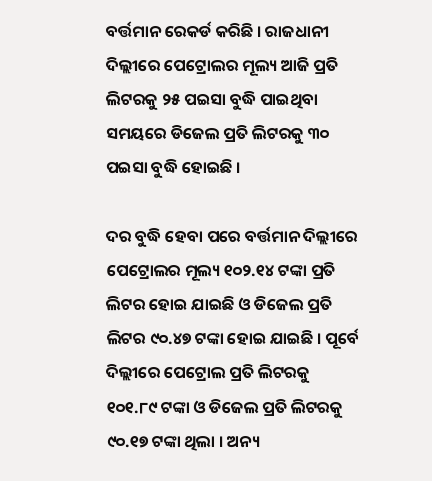ବର୍ତ୍ତମାନ ରେକର୍ଡ କରିଛି । ରାଜଧାନୀ ଦିଲ୍ଲୀରେ ପେଟ୍ରୋଲର ମୂଲ୍ୟ ଆଜି ପ୍ରତି ଲିଟରକୁ ୨୫ ପଇସା ବୁଦ୍ଧି ପାଇଥିବା ସମୟରେ ଡିଜେଲ ପ୍ରତି ଲିଟରକୁ ୩୦ ପଇସା ବୁଦ୍ଧି ହୋଇଛି ।

ଦର ବୁଦ୍ଧି ହେବା ପରେ ବର୍ତ୍ତମାନ ଦିଲ୍ଲୀରେ ପେଟ୍ରୋଲର ମୂଲ୍ୟ ୧୦୨.୧୪ ଟଙ୍କା ପ୍ରତି ଲିଟର ହୋଇ ଯାଇଛି ଓ ଡିଜେଲ ପ୍ରତି ଲିଟର ୯୦.୪୭ ଟଙ୍କା ହୋଇ ଯାଇଛି । ପୂର୍ବେ ଦିଲ୍ଲୀରେ ପେଟ୍ରୋଲ ପ୍ରତି ଲିଟରକୁ ୧୦୧.୮୯ ଟଙ୍କା ଓ ଡିଜେଲ ପ୍ରତି ଲିଟରକୁ ୯୦.୧୭ ଟଙ୍କା ଥିଲା । ଅନ୍ୟ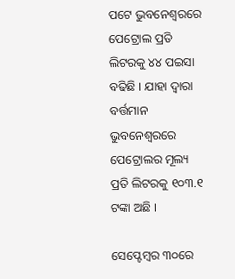ପଟେ ଭୁବନେଶ୍ଵରରେ ପେଟ୍ରୋଲ ପ୍ରତି ଲିଟରକୁ ୪୪ ପଇସା ବଢିଛି । ଯାହା ଦ୍ଵାରା ବର୍ତ୍ତମାନ ଭୁବନେଶ୍ଵରରେ ପେଟ୍ରୋଲର ମୂଲ୍ୟ ପ୍ରତି ଲିଟରକୁ ୧୦୩.୧ ଟଙ୍କା ଅଛି ।

ସେପ୍ଟେମ୍ବର ୩୦ରେ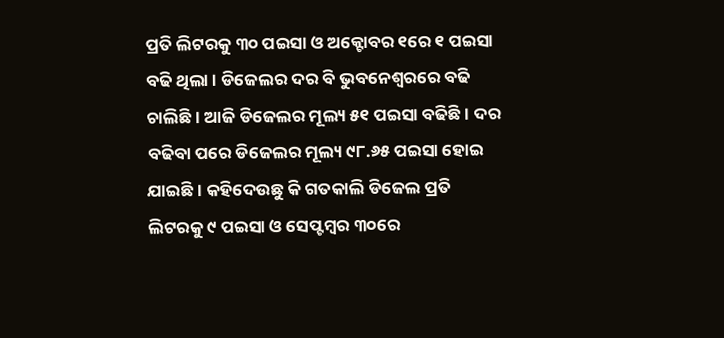ପ୍ରତି ଲିଟରକୁ ୩୦ ପଇସା ଓ ଅକ୍ଟୋବର ୧ରେ ୧ ପଇସା ବଢି ଥିଲା । ଡିଜେଲର ଦର ବି ଭୁବନେଶ୍ଵରରେ ବଢି ଚାଲିଛି । ଆଜି ଡିଜେଲର ମୂଲ୍ୟ ୫୧ ପଇସା ବଢିଛି । ଦର ବଢିବା ପରେ ଡିଜେଲର ମୂଲ୍ୟ ୯୮.୬୫ ପଇସା ହୋଇ ଯାଇଛି । କହିଦେଉଛୁ କି ଗତକାଲି ଡିଜେଲ ପ୍ରତି ଲିଟରକୁ ୯ ପଇସା ଓ ସେପ୍ଟମ୍ବର ୩୦ରେ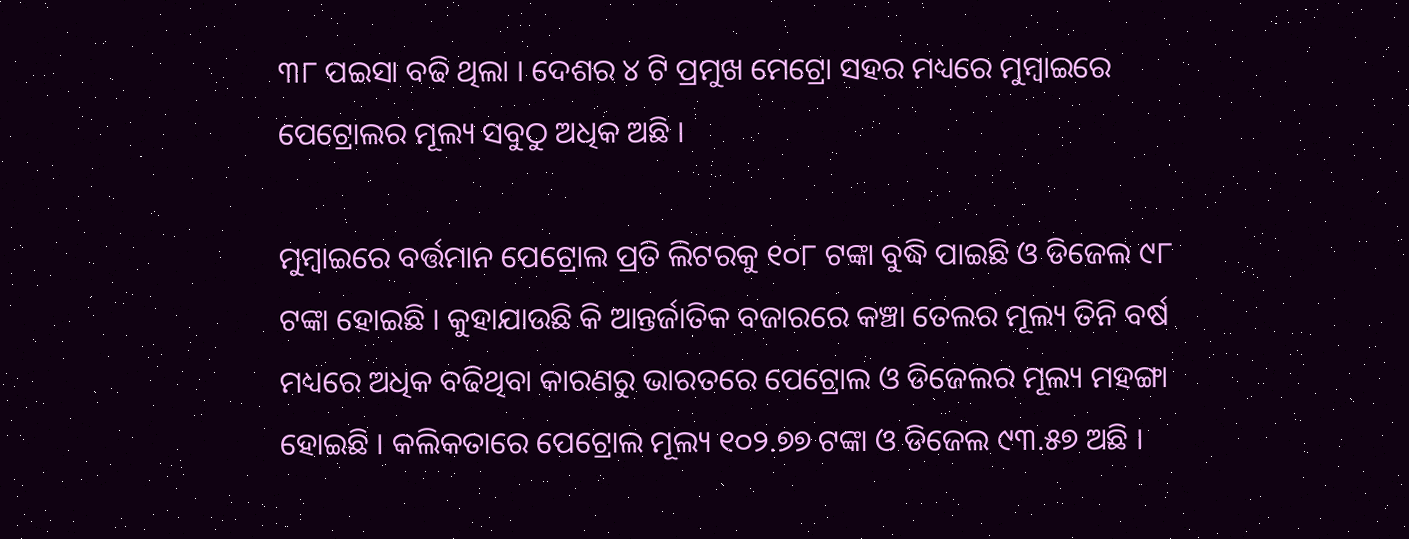୩୮ ପଇସା ବଢି ଥିଲା । ଦେଶର ୪ ଟି ପ୍ରମୁଖ ମେଟ୍ରୋ ସହର ମଧ୍ୟରେ ମୁମ୍ବାଇରେ ପେଟ୍ରୋଲର ମୂଲ୍ୟ ସବୁଠୁ ଅଧିକ ଅଛି ।

ମୁମ୍ବାଇରେ ବର୍ତ୍ତମାନ ପେଟ୍ରୋଲ ପ୍ରତି ଲିଟରକୁ ୧୦୮ ଟଙ୍କା ବୁଦ୍ଧି ପାଇଛି ଓ ଡିଜେଲ ୯୮ ଟଙ୍କା ହୋଇଛି । କୁହାଯାଉଛି କି ଆନ୍ତର୍ଜାତିକ ବଜାରରେ କଞ୍ଚା ତେଲର ମୂଲ୍ୟ ତିନି ବର୍ଷ ମଧ୍ୟରେ ଅଧିକ ବଢିଥିବା କାରଣରୁ ଭାରତରେ ପେଟ୍ରୋଲ ଓ ଡିଜେଲର ମୂଲ୍ୟ ମହଙ୍ଗା ହୋଇଛି । କଲିକତାରେ ପେଟ୍ରୋଲ ମୂଲ୍ୟ ୧୦୨.୭୭ ଟଙ୍କା ଓ ଡିଜେଲ ୯୩.୫୭ ଅଛି ।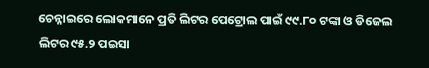ଚେନ୍ନାଇରେ ଲୋକମାନେ ପ୍ରତି ଲିଟର ପେଟ୍ରୋଲ ପାଇଁ ୯୯.୮୦ ଟଙ୍କା ଓ ଡିଜେଲ ଲିଟର ୯୫.୨ ପଇସା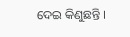ଦେଇ କିଣୁଛନ୍ତି ।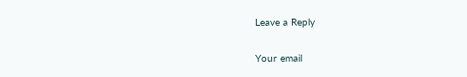Leave a Reply

Your email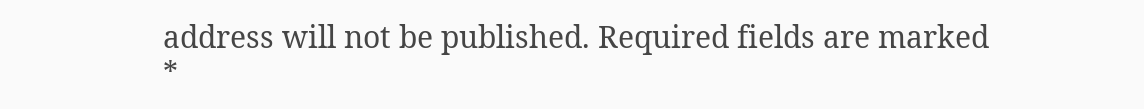address will not be published. Required fields are marked *